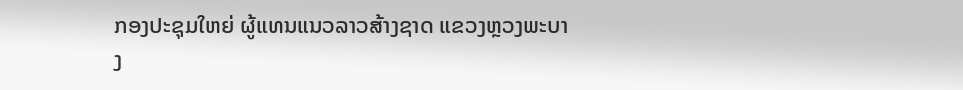ກອງປະຊຸມໃຫຍ່ ຜູ້ແທນແນວລາວສ້າງຊາດ ແຂວງຫຼວງພະບາງ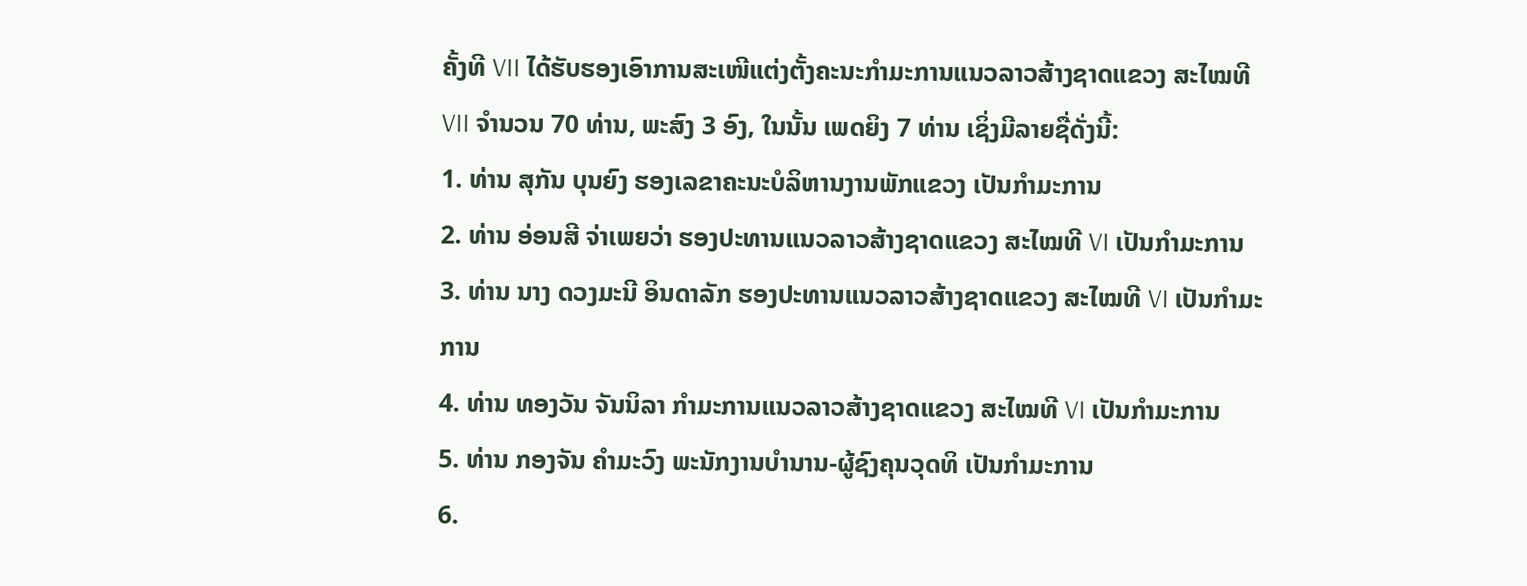ຄັ້ງທີ VII ໄດ້ຮັບຮອງເອົາການສະເໜີແຕ່ງຕັ້ງຄະນະກຳມະການແນວລາວສ້າງຊາດແຂວງ ສະໄໝທີ VII ຈໍານວນ 70 ທ່ານ, ພະສົງ 3 ອົງ, ໃນນັ້ນ ເພດຍິງ 7 ທ່ານ ເຊິ່ງມີລາຍຊື່ດັ່ງນີ້:
1. ທ່ານ ສຸກັນ ບຸນຍົງ ຮອງເລຂາຄະນະບໍລິຫານງານພັກແຂວງ ເປັນກໍາມະການ
2. ທ່ານ ອ່ອນສີ ຈ່າເພຍວ່າ ຮອງປະທານແນວລາວສ້າງຊາດແຂວງ ສະໄໝທີ VI ເປັນກໍາມະການ
3. ທ່ານ ນາງ ດວງມະນີ ອິນດາລັກ ຮອງປະທານແນວລາວສ້າງຊາດແຂວງ ສະໄໝທີ VI ເປັນກໍາມະການ
4. ທ່ານ ທອງວັນ ຈັນນິລາ ກໍາມະການແນວລາວສ້າງຊາດແຂວງ ສະໄໝທີ VI ເປັນກໍາມະການ
5. ທ່ານ ກອງຈັນ ຄຳມະວົງ ພະນັກງານບໍານານ-ຜູ້ຊົງຄຸນວຸດທິ ເປັນກໍາມະການ
6.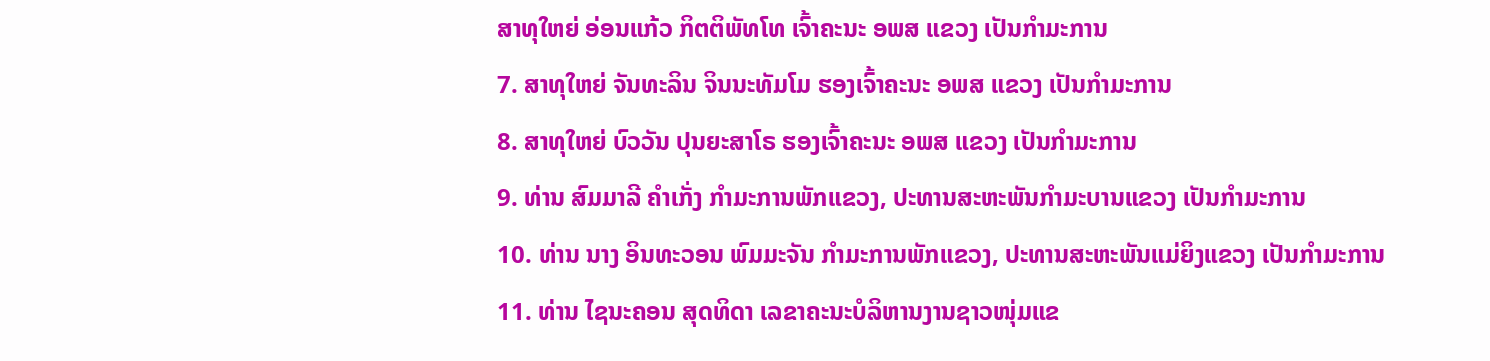ສາທຸໃຫຍ່ ອ່ອນແກ້ວ ກິຕຕິພັທໂທ ເຈົ້າຄະນະ ອພສ ແຂວງ ເປັນກໍາມະການ
7. ສາທຸໃຫຍ່ ຈັນທະລິນ ຈິນນະທັມໂມ ຮອງເຈົ້າຄະນະ ອພສ ແຂວງ ເປັນກໍາມະການ
8. ສາທຸໃຫຍ່ ບົວວັນ ປຸນຍະສາໂຣ ຮອງເຈົ້າຄະນະ ອພສ ແຂວງ ເປັນກໍາມະການ
9. ທ່ານ ສົມມາລີ ຄຳເກັ່ງ ກຳມະການພັກແຂວງ, ປະທານສະຫະພັນກຳມະບານແຂວງ ເປັນກໍາມະການ
10. ທ່ານ ນາງ ອິນທະວອນ ພົມມະຈັນ ກຳມະການພັກແຂວງ, ປະທານສະຫະພັນແມ່ຍິງແຂວງ ເປັນກໍາມະການ
11. ທ່ານ ໄຊນະຄອນ ສຸດທິດາ ເລຂາຄະນະບໍລິຫານງານຊາວໜຸ່ມແຂ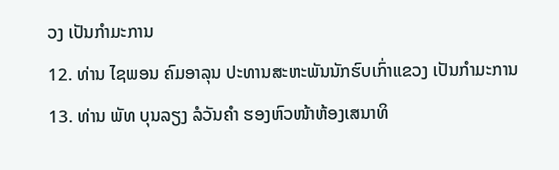ວງ ເປັນກໍາມະການ
12. ທ່ານ ໄຊພອນ ຄົມອາລຸນ ປະທານສະຫະພັນນັກຮົບເກົ່າແຂວງ ເປັນກໍາມະການ
13. ທ່ານ ພັທ ບຸນລຽງ ລໍວັນຄໍາ ຮອງຫົວໜ້າຫ້ອງເສນາທິ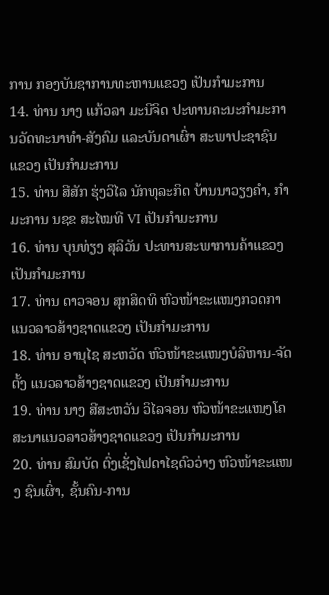ການ ກອງບັນຊາການທະຫານແຂວງ ເປັນກໍາມະການ
14. ທ່ານ ນາງ ແກ້ວລາ ມະນີຈິດ ປະທານຄະນະກໍາມະການວັດທະນາທຳ-ສັງຄົມ ແລະບັນດາເຜົ່າ ສະພາປະຊາຊົນ ແຂວງ ເປັນກໍາມະການ
15. ທ່ານ ສີສັກ ຮຸ່ງວິໄລ ນັກທຸລະກິດ ບ້ານນາວຽງຄຳ, ກຳມະການ ນຊຂ ສະໄໝທີ VI ເປັນກໍາມະການ
16. ທ່ານ ບຸນທ່ຽງ ສຸລິວັນ ປະທານສະພາການຄ້າແຂວງ ເປັນກໍາມະການ
17. ທ່ານ ດາວຈອນ ສຸກສິດທິ ຫົວໜ້າຂະແໜງກວດກາ ແນວລາວສ້າງຊາດແຂວງ ເປັນກໍາມະການ
18. ທ່ານ ອານຸໄຊ ສະຫວັດ ຫົວໜ້າຂະແໜງບໍລິຫານ-ຈັດຕັ້ງ ແນວລາວສ້າງຊາດແຂວງ ເປັນກໍາມະການ
19. ທ່ານ ນາງ ສີສະຫວັນ ວິໄລຈອນ ຫົວໜ້າຂະແໜງໂຄສະນາແນວລາວສ້າງຊາດແຂວງ ເປັນກໍາມະການ
20. ທ່ານ ສົມບັດ ຕົ່ງເຊັ່ງໄຟດາໄຊດົວວ່າງ ຫົວໜ້າຂະແໜງ ຊົນເຜົ່າ, ຊັ້ນຄົນ-ການ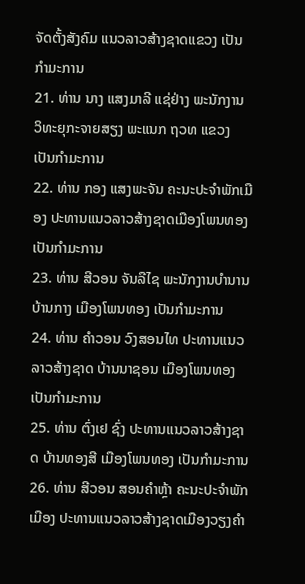ຈັດຕັ້ງສັງຄົມ ແນວລາວສ້າງຊາດແຂວງ ເປັນກໍາມະການ
21. ທ່ານ ນາງ ແສງມາລີ ແຊ່ຢ່າງ ພະນັກງານ ວິທະຍຸກະຈາຍສຽງ ພະແນກ ຖວທ ແຂວງ ເປັນກໍາມະການ
22. ທ່ານ ກອງ ແສງພະຈັນ ຄະນະປະຈຳພັກເມືອງ ປະທານແນວລາວສ້າງຊາດເມືອງໂພນທອງ ເປັນກໍາມະການ
23. ທ່ານ ສີວອນ ຈັນລືໄຊ ພະນັກງານບໍານານ ບ້ານກາງ ເມືອງໂພນທອງ ເປັນກໍາມະການ
24. ທ່ານ ຄໍາວອນ ວົງສອນໄທ ປະທານແນວລາວສ້າງຊາດ ບ້ານນາຊອນ ເມືອງໂພນທອງ ເປັນກໍາມະການ
25. ທ່ານ ຕົ່ງເຢ ຊົ່ງ ປະທານແນວລາວສ້າງຊາດ ບ້ານທອງສີ ເມືອງໂພນທອງ ເປັນກໍາມະການ
26. ທ່ານ ສີວອນ ສອນຄຳຫຼ້າ ຄະນະປະຈຳພັກເມືອງ ປະທານແນວລາວສ້າງຊາດເມືອງວຽງຄຳ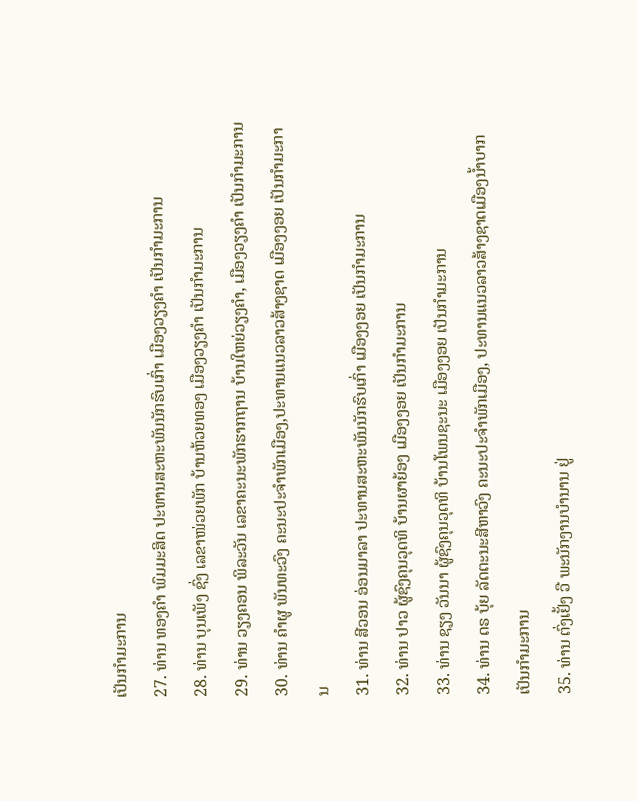ເປັນກໍາມະການ
27. ທ່ານ ທອງຄຳ ພົມມະສິດ ປະທານສະຫະພັນນັກຮົບເກົ່າ ເມືອງວຽງຄໍາ ເປັນກໍາມະການ
28. ທ່ານ ບຸນເພັງ ຊົ່ງ ເລຂາໜ່ວຍພັກ ບ້ານຫ້ວຍທອງ ເມືອງວຽງຄໍາ ເປັນກໍາມະການ
29. ທ່ານ ວຽງຄອນ ພິລະວັນ ເລຂາຄະນະພັກຮາກຖານ ບ້ານໃຫຍ່ວຽງຄຳ, ເມືອງວຽງຄຳ ເປັນກໍາມະການ
30. ທ່ານ ຄຳຜູ ພັນທະວົງ ຄະນະປະຈຳພັກເມືອງ,ປະທານແນວລາວສ້າງຊາດ ເມືອງງອຍ ເປັນກໍາມະການ
31. ທ່ານ ສີວອນ ອ່ອນມາລາ ປະທານສະຫະພັນນັກຮົບເກົ່າ ເມືອງງອຍ ເປັນກໍາມະການ
32. ທ່ານ ປາວ ຜູ້ຊົງຄຸນວຸດທິ ບ້ານຜາຍ້ອງ ເມືອງງອຍ ເປັນກໍາມະການ
33. ທ່ານ ຊຽງ ວັນນາ ຜູ້ຊົງຄຸນວຸດທິ ບ້ານໂພນຊະນະ ເມືອງງອຍ ເປັນກໍາມະການ
34. ທ່ານ ດຣ ບຸ້ຍ ລັດຕະນະສີຫາວົງ ຄະນະປະຈຳພັກເມືອງ, ປະທານແນວລາວສ້າງຊາດເມືອງນໍ້າບາກ ເປັນກໍາມະການ
35. ທ່ານ ຕົ່ງເຢັ້ງ ວື ພະນັກງານບຳນານ ຢູ່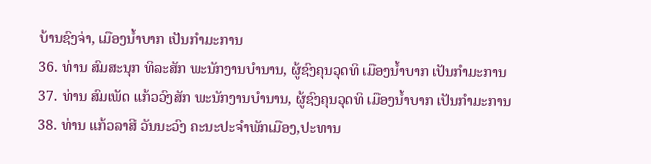ບ້ານຊົງຈ່າ, ເມືອງນ້ຳບາກ ເປັນກໍາມະການ
36. ທ່ານ ສົມສະນຸກ ທິລະສັກ ພະນັກງານບໍານານ, ຜູ້ຊົງຄຸນວຸດທິ ເມືອງນໍ້າບາກ ເປັນກໍາມະການ
37. ທ່ານ ສົມເພັດ ແກ້ວວົງສັກ ພະນັກງານບໍານານ, ຜູ້ຊົງຄຸນວຸດທິ ເມືອງນໍ້າບາກ ເປັນກໍາມະການ
38. ທ່ານ ແກ້ວລາສີ ວັນນະວົງ ຄະນະປະຈຳພັກເມືອງ,ປະທານ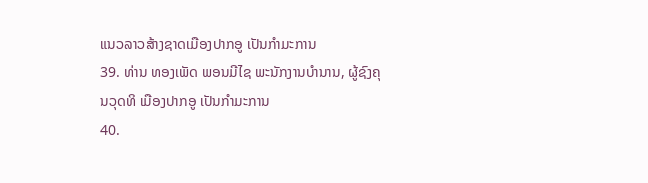ແນວລາວສ້າງຊາດເມືອງປາກອູ ເປັນກໍາມະການ
39. ທ່ານ ທອງເພັດ ພອນມີໄຊ ພະນັກງານບໍານານ, ຜູ້ຊົງຄຸນວຸດທິ ເມືອງປາກອູ ເປັນກໍາມະການ
40.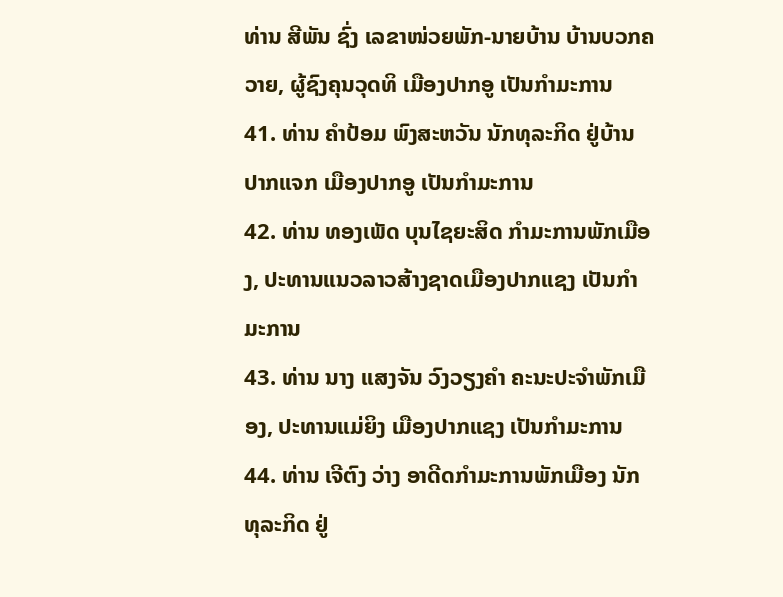ທ່ານ ສີພັນ ຊົ່ງ ເລຂາໜ່ວຍພັກ-ນາຍບ້ານ ບ້ານບວກຄວາຍ, ຜູ້ຊົງຄຸນວຸດທິ ເມືອງປາກອູ ເປັນກໍາມະການ
41. ທ່ານ ຄໍາປ້ອມ ພົງສະຫວັນ ນັກທຸລະກິດ ຢູ່ບ້ານປາກແຈກ ເມືອງປາກອູ ເປັນກໍາມະການ
42. ທ່ານ ທອງເພັດ ບຸນໄຊຍະສິດ ກຳມະການພັກເມືອງ, ປະທານແນວລາວສ້າງຊາດເມືອງປາກແຊງ ເປັນກໍາມະການ
43. ທ່ານ ນາງ ແສງຈັນ ວົງວຽງຄຳ ຄະນະປະຈຳພັກເມືອງ, ປະທານແມ່ຍິງ ເມືອງປາກແຊງ ເປັນກໍາມະການ
44. ທ່ານ ເຈີຕົງ ວ່າງ ອາດີດກໍາມະການພັກເມືອງ ນັກທຸລະກິດ ຢູ່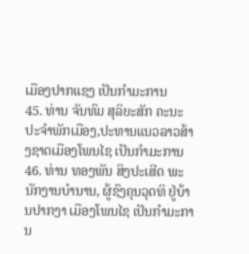ເມືອງປາກແຊງ ເປັນກໍາມະການ
45. ທ່ານ ຈັນທົມ ສຸລິຍະສັກ ຄະນະປະຈຳພັກເມືອງ,ປະທານແນວລາວສ້າງຊາດເມືອງໂພນໄຊ ເປັນກໍາມະການ
46. ທ່ານ ທອງພັນ ສິງປະເສີດ ພະນັກງານບໍານານ, ຜູ້ຊົງຄຸນວຸດທິ ຢູ່ບ້ານປາກງາ ເມືອງໂພນໄຊ ເປັນກໍາມະການ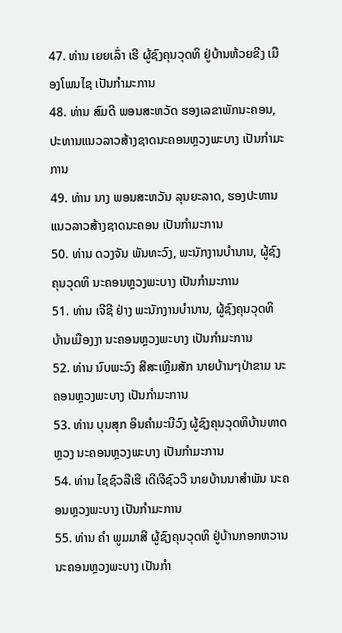47. ທ່ານ ເຍຍເລົ່າ ເຮີ ຜູ້ຊົງຄຸນວຸດທິ ຢູ່ບ້ານຫ້ວຍຂີງ ເມືອງໂພນໄຊ ເປັນກໍາມະການ
48. ທ່ານ ສົມດີ ພອນສະຫວັດ ຮອງເລຂາພັກນະຄອນ, ປະທານແນວລາວສ້າງຊາດນະຄອນຫຼວງພະບາງ ເປັນກໍາມະການ
49. ທ່ານ ນາງ ພອນສະຫວັນ ລຸນຍະລາດ, ຮອງປະທານແນວລາວສ້າງຊາດນະຄອນ ເປັນກໍາມະການ
50. ທ່ານ ດວງຈັນ ພັນທະວົງ, ພະນັກງານບຳນານ, ຜູ້ຊົງຄຸນວຸດທິ ນະຄອນຫຼວງພະບາງ ເປັນກໍາມະການ
51. ທ່ານ ເຈີຊີ ຢ່າງ ພະນັກງານບໍານານ, ຜູ້ຊົງຄຸນວຸດທິ ບ້ານເມືອງງາ ນະຄອນຫຼວງພະບາງ ເປັນກໍາມະການ
52. ທ່ານ ນົບພະວົງ ສີສະເຫຼີມສັກ ນາຍບ້ານໆປ່າຂາມ ນະຄອນຫຼວງພະບາງ ເປັນກໍາມະການ
53. ທ່ານ ບຸນສຸກ ອິນຄຳມະນີວົງ ຜູ້ຊົງຄຸນວຸດທິບ້ານທາດຫຼວງ ນະຄອນຫຼວງພະບາງ ເປັນກໍາມະການ
54. ທ່ານ ໄຊຊົວລືເຮີ ເດີເຈີຊົວວື ນາຍບ້ານນາສຳພັນ ນະຄອນຫຼວງພະບາງ ເປັນກໍາມະການ
55. ທ່ານ ຄໍາ ພູມມາສີ ຜູ້ຊົງຄຸນວຸດທິ ຢູ່ບ້ານກອກຫວານ ນະຄອນຫຼວງພະບາງ ເປັນກໍາ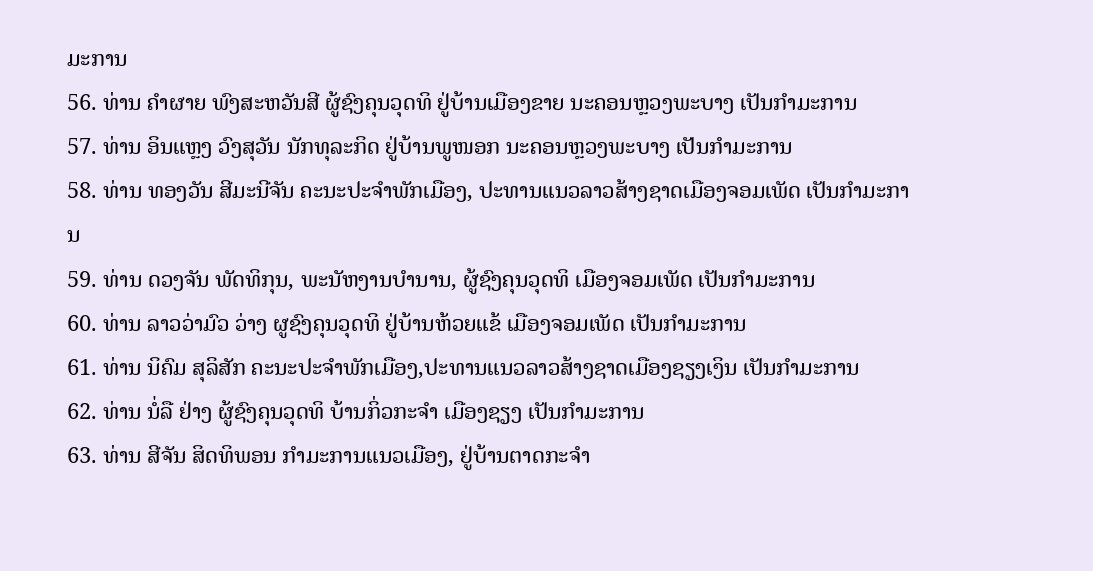ມະການ
56. ທ່ານ ຄໍາຜາຍ ພົງສະຫວັນສີ ຜູ້ຊົງຄຸນວຸດທິ ຢູ່ບ້ານເມືອງຂາຍ ນະຄອນຫຼວງພະບາງ ເປັນກໍາມະການ
57. ທ່ານ ອິນແຫຼງ ວົງສຸວັນ ນັກທຸລະກິດ ຢູ່ບ້ານພູໜອກ ນະຄອນຫຼວງພະບາງ ເປັນກໍາມະການ
58. ທ່ານ ທອງວັນ ສີມະນີຈັນ ຄະນະປະຈຳພັກເມືອງ, ປະທານແນວລາວສ້າງຊາດເມືອງຈອມເພັດ ເປັນກໍາມະການ
59. ທ່ານ ດວງຈັນ ພັດທິກຸນ, ພະນັຫງານບໍານານ, ຜູ້ຊົງຄຸນວຸດທິ ເມືອງຈອມເພັດ ເປັນກໍາມະການ
60. ທ່ານ ລາວວ່າມົວ ວ່າງ ຜູຊົງຄຸນວຸດທິ ຢູ່ບ້ານຫ້ວຍແຂ້ ເມືອງຈອມເພັດ ເປັນກໍາມະການ
61. ທ່ານ ນິຄົມ ສຸລິສັກ ຄະນະປະຈຳພັກເມືອງ,ປະທານແນວລາວສ້າງຊາດເມືອງຊຽງເງິນ ເປັນກໍາມະການ
62. ທ່ານ ນໍ່ລື ຢ່າງ ຜູ້ຊົງຄຸນວຸດທິ ບ້ານກິ່ວກະຈໍາ ເມືອງຊຽງ ເປັນກໍາມະການ
63. ທ່ານ ສີຈັນ ສິດທິພອນ ກໍາມະການແນວເມືອງ, ຢູ່ບ້ານຕາດກະຈໍາ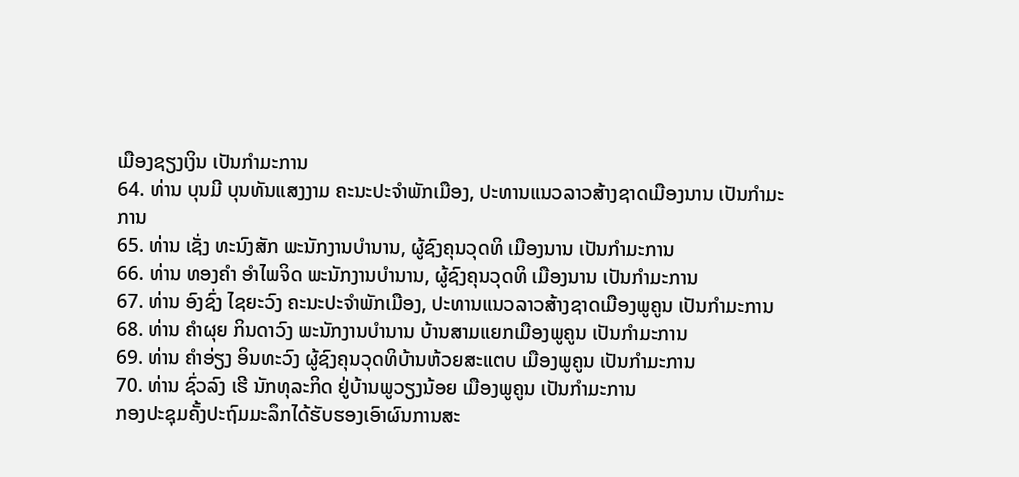ເມືອງຊຽງເງິນ ເປັນກໍາມະການ
64. ທ່ານ ບຸນມີ ບຸນທັນແສງງາມ ຄະນະປະຈຳພັກເມືອງ, ປະທານແນວລາວສ້າງຊາດເມືອງນານ ເປັນກໍາມະການ
65. ທ່ານ ເຊັ່ງ ທະນົງສັກ ພະນັກງານບຳນານ, ຜູ້ຊົງຄຸນວຸດທິ ເມືອງນານ ເປັນກໍາມະການ
66. ທ່ານ ທອງຄໍາ ອໍາໄພຈິດ ພະນັກງານບໍານານ, ຜູ້ຊົງຄຸນວຸດທິ ເມືອງນານ ເປັນກໍາມະການ
67. ທ່ານ ອົງຊົ່ງ ໄຊຍະວົງ ຄະນະປະຈຳພັກເມືອງ, ປະທານແນວລາວສ້າງຊາດເມືອງພູຄູນ ເປັນກໍາມະການ
68. ທ່ານ ຄຳຜຸຍ ກິນດາວົງ ພະນັກງານບຳນານ ບ້ານສາມແຍກເມືອງພູຄູນ ເປັນກໍາມະການ
69. ທ່ານ ຄໍາອ່ຽງ ອິນທະວົງ ຜູ້ຊົງຄຸນວຸດທິບ້ານຫ້ວຍສະແຕບ ເມືອງພູຄູນ ເປັນກໍາມະການ
70. ທ່ານ ຊົ່ວລົງ ເຮີ ນັກທຸລະກິດ ຢູ່ບ້ານພູວຽງນ້ອຍ ເມືອງພູຄູນ ເປັນກໍາມະການ
ກອງປະຊຸມຄັ້ງປະຖົມມະລຶກໄດ້ຮັບຮອງເອົາຜົນການສະ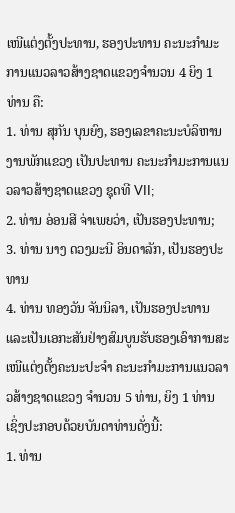ເໜີແຕ່ງຕັ້ງປະທານ, ຮອງປະທານ ຄະນະກໍາມະການແນວລາວສ້າງຊາດແຂວງຈໍານວນ 4 ຍິງ 1 ທ່ານ ຄື:
1. ທ່ານ ສຸກັນ ບຸນຍົງ, ຮອງເລຂາຄະນະບໍລິຫານງານພັກແຂວງ ເປັນປະທານ ຄະນະກໍາມະການແນວລາວສ້າງຊາດແຂວງ ຊຸດທີ VII;
2. ທ່ານ ອ່ອນສີ ຈ່າເພຍວ່າ, ເປັນຮອງປະທານ;
3. ທ່ານ ນາງ ດວງມະນີ ອິນດາລັກ, ເປັນຮອງປະທານ
4. ທ່ານ ທອງວັນ ຈັນນິລາ, ເປັນຮອງປະທານ
ແລະເປັນເອກະສັນຢ່າງສົມບູນຮັບຮອງເອົາການສະເໜີແຕ່ງຕັ້ງຄະນະປະຈໍາ ຄະນະກໍາມະການແນວລາວສ້າງຊາດແຂວງ ຈໍານວນ 5 ທ່ານ, ຍິງ 1 ທ່ານ ເຊິ່ງປະກອບດ້ວຍບັນດາທ່ານດັ່ງນີ້:
1. ທ່ານ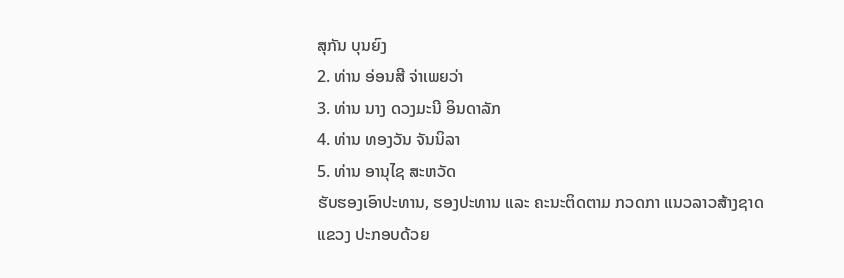ສຸກັນ ບຸນຍົງ
2. ທ່ານ ອ່ອນສີ ຈ່າເພຍວ່າ
3. ທ່ານ ນາງ ດວງມະນີ ອິນດາລັກ
4. ທ່ານ ທອງວັນ ຈັນນິລາ
5. ທ່ານ ອານຸໄຊ ສະຫວັດ
ຮັບຮອງເອົາປະທານ, ຮອງປະທານ ແລະ ຄະນະຕິດຕາມ ກວດກາ ແນວລາວສ້າງຊາດແຂວງ ປະກອບດ້ວຍ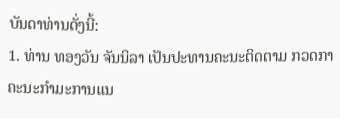ບັນດາທ່ານດັ່ງນີ້:
1. ທ່ານ ທອງວັນ ຈັນນິລາ ເປັນປະທານຄະນະຕິດຕາມ ກວດກາ ຄະນະກໍາມະການແນ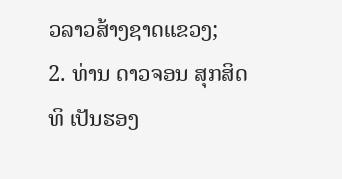ວລາວສ້າງຊາດແຂວງ;
2. ທ່ານ ດາວຈອນ ສຸກສິດທິ ເປັນຮອງ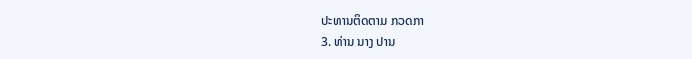ປະທານຕິດຕາມ ກວດກາ
3. ທ່ານ ນາງ ປານ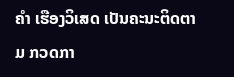ຄໍາ ເຮືອງວິເສດ ເປັນຄະນະຕິດຕາມ ກວດກາ